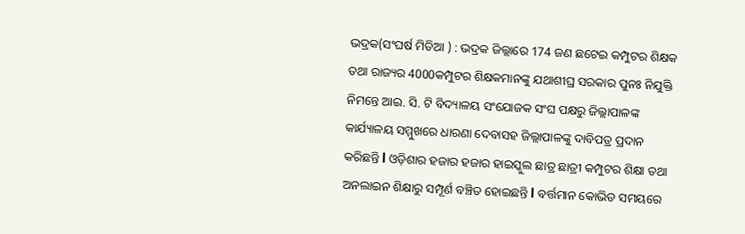ଭଦ୍ରକ(ସଂଘର୍ଷ ମିଡିଆ ) : ଭଦ୍ରକ ଜିଲ୍ଲାରେ 174 ଜଣ ଛଟେଇ କମ୍ପୁଟର ଶିକ୍ଷକ ତଥା ରାଜ୍ୟର 4000କମ୍ପୁଟର ଶିକ୍ଷକମାନଙ୍କୁ ଯଥାଶୀଘ୍ର ସରକାର ପୁନଃ ନିଯୁକ୍ତି ନିମନ୍ତେ ଆଇ. ସି. ଟି ବିଦ୍ୟାଳୟ ସଂଯୋଜକ ସଂଘ ପକ୍ଷରୁ ଜିଲ୍ଲାପାଳଙ୍କ କାର୍ଯ୍ୟାଳୟ ସମ୍ମୁଖରେ ଧାରଣା ଦେବାସହ ଜିଲ୍ଲାପାଳଙ୍କୁ ଦାବିପତ୍ର ପ୍ରଦାନ କରିଛନ୍ତି l ଓଡ଼ିଶାର ହଜାର ହଜାର ହାଇସ୍କୁଲ ଛାତ୍ର ଛାତ୍ରୀ କମ୍ପୁଟର ଶିକ୍ଷା ତଥା ଅନଲାଇନ ଶିକ୍ଷାରୁ ସମ୍ପୂର୍ଣ ବଞ୍ଚିତ ହୋଇଛନ୍ତି l ବର୍ତ୍ତମାନ କୋଭିଡ ସମୟରେ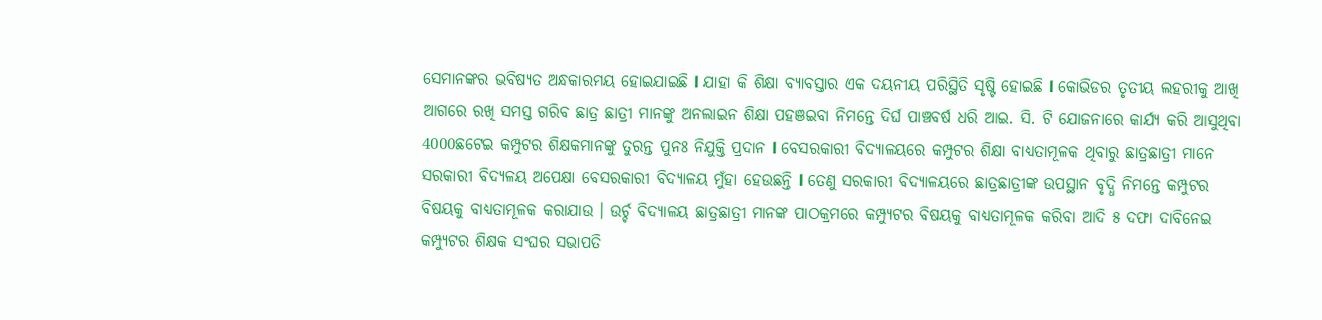ସେମାନଙ୍କର ଭବିଷ୍ୟତ ଅନ୍ଧକାରମୟ ହୋଇଯାଇଛି l ଯାହା କି ଶିକ୍ଷା ବ୍ୟାବସ୍ତାର ଏକ ଦୟନୀୟ ପରିସ୍ଥିତି ସୃଷ୍ଟି ହୋଇଛି l କୋଭିଡର ତୃତୀୟ ଲହରୀକୁ ଆଖି ଆଗରେ ରଖି ସମସ୍ତ ଗରିବ ଛାତ୍ର ଛାତ୍ରୀ ମାନଙ୍କୁ ଅନଲାଇନ ଶିକ୍ଷା ପହଞଇବା ନିମନ୍ତେ ଦିର୍ଘ ପାଞ୍ଚବର୍ଷ ଧରି ଆଇ. ସି. ଟି ଯୋଜନାରେ କାର୍ଯ୍ୟ କରି ଆସୁଥିବା 4000ଛଟେଇ କମ୍ପୁଟର ଶିକ୍ଷକମାନଙ୍କୁ ତୁରନ୍ତ ପୁନଃ ନିଯୁକ୍ତି ପ୍ରଦାନ l ବେସରକାରୀ ବିଦ୍ୟାଳୟରେ କମ୍ପୁଟର ଶିକ୍ଷା ବାଧ୍ୟତାମୂଳକ ଥିବାରୁ ଛାତ୍ରଛାତ୍ରୀ ମାନେ ସରକାରୀ ବିଦ୍ୟଳୟ ଅପେକ୍ଷା ବେସରକାରୀ ବିଦ୍ୟାଳୟ ମୁଁହା ହେଉଛନ୍ତି l ତେଣୁ ସରକାରୀ ବିଦ୍ୟାଳୟରେ ଛାତ୍ରଛାତ୍ରୀଙ୍କ ଉପସ୍ଥାନ ବୃଦ୍ଧି ନିମନ୍ତେ କମ୍ପୁଟର ବିଷୟକୁ ବାଧ୍ୟତାମୂଳକ କରାଯାଉ । ଉର୍ଚ୍ଚ ବିଦ୍ୟାଳୟ ଛାତ୍ରଛାତ୍ରୀ ମାନଙ୍କ ପାଠକ୍ରମରେ କମ୍ପ୍ୟୁଟର ବିଷୟକୁ ବାଧ୍ୟତାମୂଳକ କରିବା ଆଦି ୫ ଦଫା ଦାବିନେଇ କମ୍ପ୍ୟୁଟର ଶିକ୍ଷକ ସଂଘର ସଭାପତି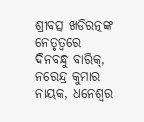ଶ୍ରୀବତ୍ସ ଖଡିରତ୍ନଙ୍କ ନେତୃତ୍ୱରେ ଦିନବନ୍ଧୁ ବାରିକ୍, ନରେନ୍ଦ୍ର କୁମାର ନାୟକ, ଧନେଶ୍ଵର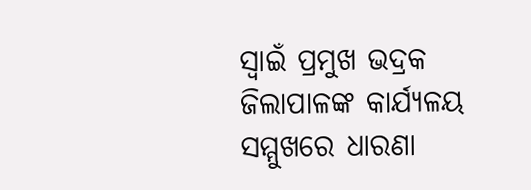ସ୍ଵାଇଁ ପ୍ରମୁଖ ଭଦ୍ରକ ଜିଲାପାଳଙ୍କ କାର୍ଯ୍ୟଳୟ ସମ୍ମୁଖରେ ଧାରଣା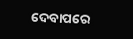ଦେବାପରେ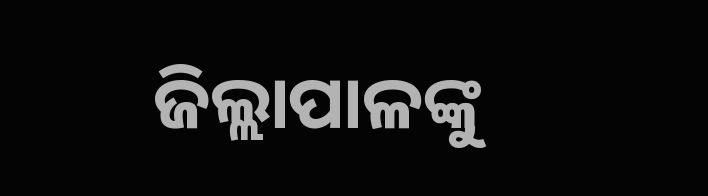ଜିଲ୍ଲାପାଳଙ୍କୁ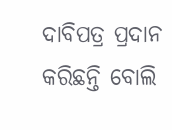ଦାବିପତ୍ର ପ୍ରଦାନ କରିଛନ୍ତି ବୋଲି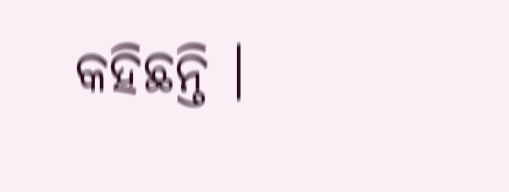କହିଛନ୍ତି ।